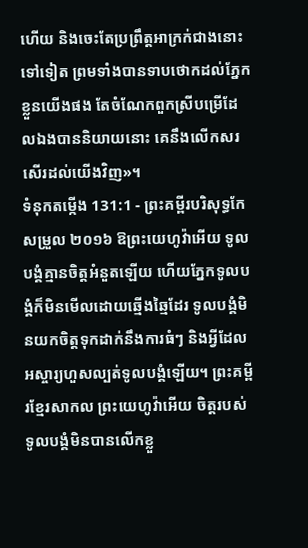ហើយ និងចេះតែប្រព្រឹត្តអាក្រក់ជាងនោះទៅទៀត ព្រមទាំងបានទាបថោកដល់ភ្នែកខ្លួនយើងផង តែចំណែកពួកស្រីបម្រើដែលឯងបាននិយាយនោះ គេនឹងលើកសរសើរដល់យើងវិញ»។
ទំនុកតម្កើង 131:1 - ព្រះគម្ពីរបរិសុទ្ធកែសម្រួល ២០១៦ ឱព្រះយេហូវ៉ាអើយ ទូលបង្គំគ្មានចិត្តអំនួតឡើយ ហើយភ្នែកទូលបង្គំក៏មិនមើលដោយឆ្មើងឆ្មៃដែរ ទូលបង្គំមិនយកចិត្តទុកដាក់នឹងការធំៗ និងអ្វីដែលអស្ចារ្យហួសល្បត់ទូលបង្គំឡើយ។ ព្រះគម្ពីរខ្មែរសាកល ព្រះយេហូវ៉ាអើយ ចិត្តរបស់ទូលបង្គំមិនបានលើកខ្លួ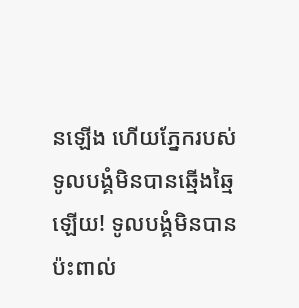នឡើង ហើយភ្នែករបស់ទូលបង្គំមិនបានឆ្មើងឆ្មៃឡើយ! ទូលបង្គំមិនបានប៉ះពាល់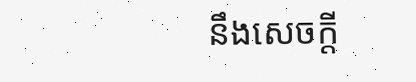នឹងសេចក្ដី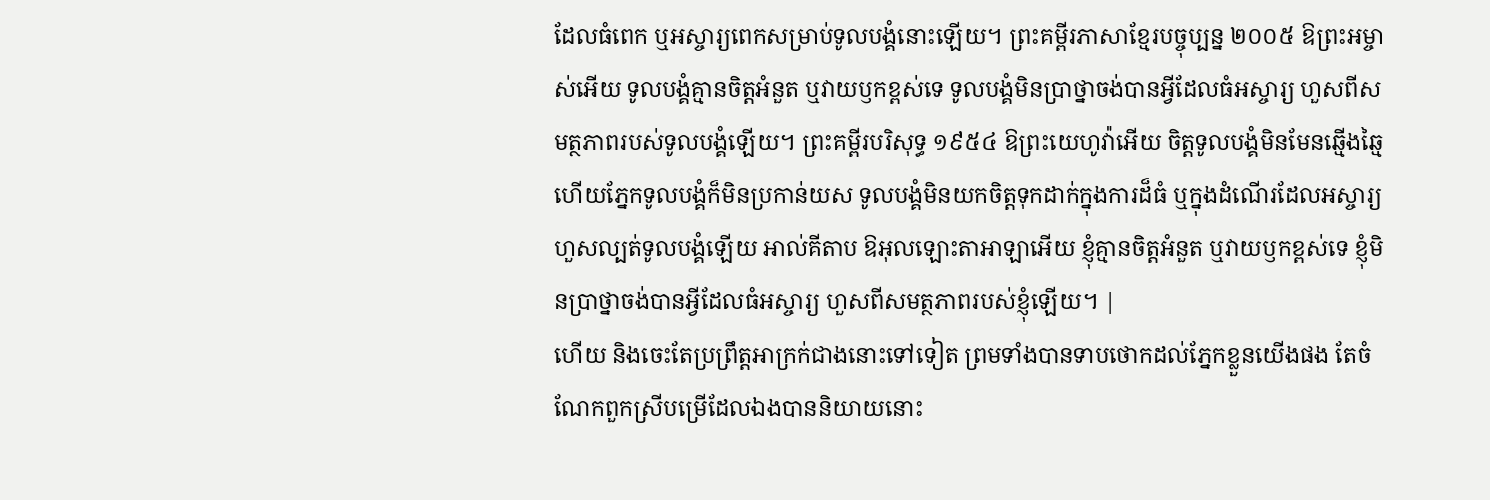ដែលធំពេក ឬអស្ចារ្យពេកសម្រាប់ទូលបង្គំនោះឡើយ។ ព្រះគម្ពីរភាសាខ្មែរបច្ចុប្បន្ន ២០០៥ ឱព្រះអម្ចាស់អើយ ទូលបង្គំគ្មានចិត្តអំនួត ឬវាយឫកខ្ពស់ទេ ទូលបង្គំមិនប្រាថ្នាចង់បានអ្វីដែលធំអស្ចារ្យ ហួសពីសមត្ថភាពរបស់ទូលបង្គំឡើយ។ ព្រះគម្ពីរបរិសុទ្ធ ១៩៥៤ ឱព្រះយេហូវ៉ាអើយ ចិត្តទូលបង្គំមិនមែនឆ្មើងឆ្មៃ ហើយភ្នែកទូលបង្គំក៏មិនប្រកាន់យស ទូលបង្គំមិនយកចិត្តទុកដាក់ក្នុងការដ៏ធំ ឬក្នុងដំណើរដែលអស្ចារ្យហួសល្បត់ទូលបង្គំឡើយ អាល់គីតាប ឱអុលឡោះតាអាឡាអើយ ខ្ញុំគ្មានចិត្តអំនួត ឬវាយឫកខ្ពស់ទេ ខ្ញុំមិនប្រាថ្នាចង់បានអ្វីដែលធំអស្ចារ្យ ហួសពីសមត្ថភាពរបស់ខ្ញុំឡើយ។ |
ហើយ និងចេះតែប្រព្រឹត្តអាក្រក់ជាងនោះទៅទៀត ព្រមទាំងបានទាបថោកដល់ភ្នែកខ្លួនយើងផង តែចំណែកពួកស្រីបម្រើដែលឯងបាននិយាយនោះ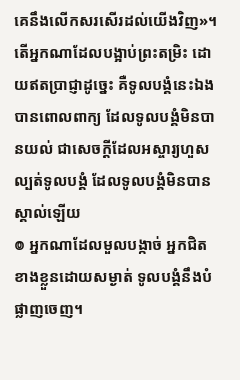គេនឹងលើកសរសើរដល់យើងវិញ»។
តើអ្នកណាដែលបង្អាប់ព្រះតម្រិះ ដោយឥតប្រាជ្ញាដូច្នេះ គឺទូលបង្គំនេះឯងបានពោលពាក្យ ដែលទូលបង្គំមិនបានយល់ ជាសេចក្ដីដែលអស្ចារ្យហួសល្បត់ទូលបង្គំ ដែលទូលបង្គំមិនបានស្គាល់ឡើយ
៙ អ្នកណាដែលមួលបង្កាច់ អ្នកជិតខាងខ្លួនដោយសម្ងាត់ ទូលបង្គំនឹងបំផ្លាញចេញ។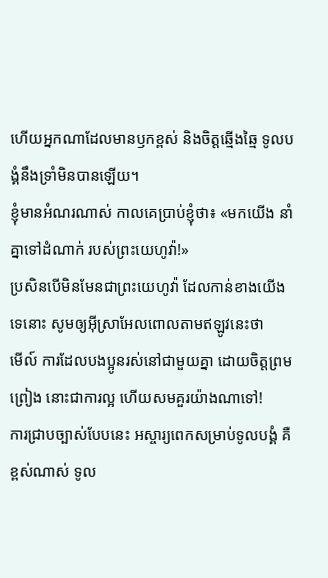ហើយអ្នកណាដែលមានឫកខ្ពស់ និងចិត្តឆ្មើងឆ្មៃ ទូលបង្គំនឹងទ្រាំមិនបានឡើយ។
ខ្ញុំមានអំណរណាស់ កាលគេប្រាប់ខ្ញុំថា៖ «មកយើង នាំគ្នាទៅដំណាក់ របស់ព្រះយេហូវ៉ា!»
ប្រសិនបើមិនមែនជាព្រះយេហូវ៉ា ដែលកាន់ខាងយើងទេនោះ សូមឲ្យអ៊ីស្រាអែលពោលតាមឥឡូវនេះថា
មើល៍ ការដែលបងប្អូនរស់នៅជាមួយគ្នា ដោយចិត្តព្រមព្រៀង នោះជាការល្អ ហើយសមគួរយ៉ាងណាទៅ!
ការជ្រាបច្បាស់បែបនេះ អស្ចារ្យពេកសម្រាប់ទូលបង្គំ គឺខ្ពស់ណាស់ ទូល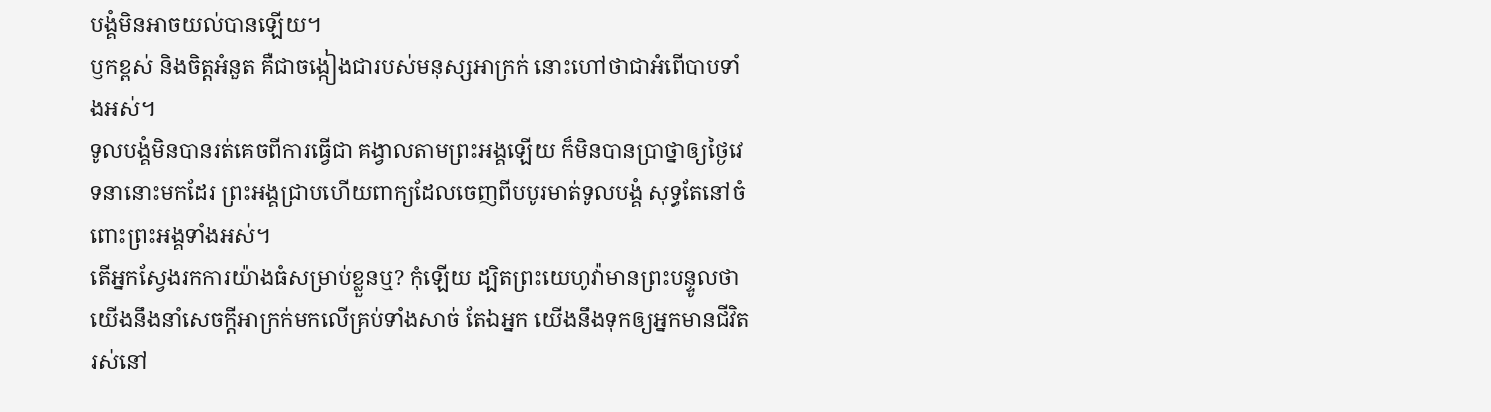បង្គំមិនអាចយល់បានឡើយ។
ឫកខ្ពស់ និងចិត្តអំនួត គឺជាចង្កៀងជារបស់មនុស្សអាក្រក់ នោះហៅថាជាអំពើបាបទាំងអស់។
ទូលបង្គំមិនបានរត់គេចពីការធ្វើជា គង្វាលតាមព្រះអង្គឡើយ ក៏មិនបានប្រាថ្នាឲ្យថ្ងៃវេទនានោះមកដែរ ព្រះអង្គជ្រាបហើយពាក្យដែលចេញពីបបូរមាត់ទូលបង្គំ សុទ្ធតែនៅចំពោះព្រះអង្គទាំងអស់។
តើអ្នកស្វែងរកការយ៉ាងធំសម្រាប់ខ្លួនឬ? កុំឡើយ ដ្បិតព្រះយេហូវ៉ាមានព្រះបន្ទូលថា យើងនឹងនាំសេចក្ដីអាក្រក់មកលើគ្រប់ទាំងសាច់ តែឯអ្នក យើងនឹងទុកឲ្យអ្នកមានជីវិតរស់នៅ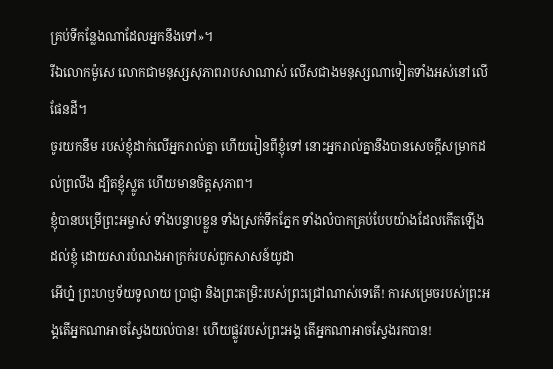គ្រប់ទីកន្លែងណាដែលអ្នកនឹងទៅ»។
រីឯលោកម៉ូសេ លោកជាមនុស្សសុភាពរាបសាណាស់ លើសជាងមនុស្សណាទៀតទាំងអស់នៅលើផែនដី។
ចូរយកនឹម របស់ខ្ញុំដាក់លើអ្នករាល់គ្នា ហើយរៀនពីខ្ញុំទៅ នោះអ្នករាល់គ្នានឹងបានសេចក្តីសម្រាកដល់ព្រលឹង ដ្បិតខ្ញុំស្លូត ហើយមានចិត្តសុភាព។
ខ្ញុំបានបម្រើព្រះអម្ចាស់ ទាំងបន្ទាបខ្លួន ទាំងស្រក់ទឹកភ្នែក ទាំងលំបាកគ្រប់បែបយ៉ាងដែលកើតឡើងដល់ខ្ញុំ ដោយសារបំណងអាក្រក់របស់ពួកសាសន៍យូដា
អើហ្ន៎ ព្រះហឫទ័យទូលាយ ប្រាជ្ញា និងព្រះតម្រិះរបស់ព្រះជ្រៅណាស់ទេតើ! ការសម្រេចរបស់ព្រះអង្គតើអ្នកណាអាចស្វែងយល់បាន! ហើយផ្លូវរបស់ព្រះអង្គ តើអ្នកណាអាចស្វែងរកបាន!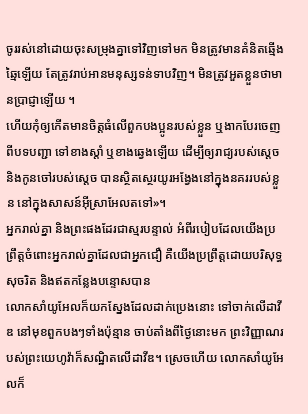ចូររស់នៅដោយចុះសម្រុងគ្នាទៅវិញទៅមក មិនត្រូវមានគំនិតឆ្មើងឆ្មៃឡើយ តែត្រូវរាប់អានមនុស្សទន់ទាបវិញ។ មិនត្រូវអួតខ្លួនថាមានប្រាជ្ញាឡើយ ។
ហើយកុំឲ្យកើតមានចិត្តធំលើពួកបងប្អូនរបស់ខ្លួន ឬងាកបែរចេញពីបទបញ្ជា ទៅខាងស្តាំ ឬខាងឆ្វេងឡើយ ដើម្បីឲ្យរាជ្យរបស់ស្ដេច និងកូនចៅរបស់ស្ដេច បានស្ថិតស្ថេរយូរអង្វែងនៅក្នុងនគររបស់ខ្លួន នៅក្នុងសាសន៍អ៊ីស្រាអែលតទៅ»។
អ្នករាល់គ្នា និងព្រះផងដែរជាស្មរបន្ទាល់ អំពីរបៀបដែលយើងប្រព្រឹត្តចំពោះអ្នករាល់គ្នាដែលជាអ្នកជឿ គឺយើងប្រព្រឹត្តដោយបរិសុទ្ធ សុចរិត និងឥតកន្លែងបន្ទោសបាន
លោកសាំយូអែលក៏យកស្នែងដែលដាក់ប្រេងនោះ ទៅចាក់លើដាវីឌ នៅមុខពួកបងៗទាំងប៉ុន្មាន ចាប់តាំងពីថ្ងៃនោះមក ព្រះវិញ្ញាណរបស់ព្រះយេហូវ៉ាក៏សណ្ឋិតលើដាវីឌ។ ស្រេចហើយ លោកសាំយូអែលក៏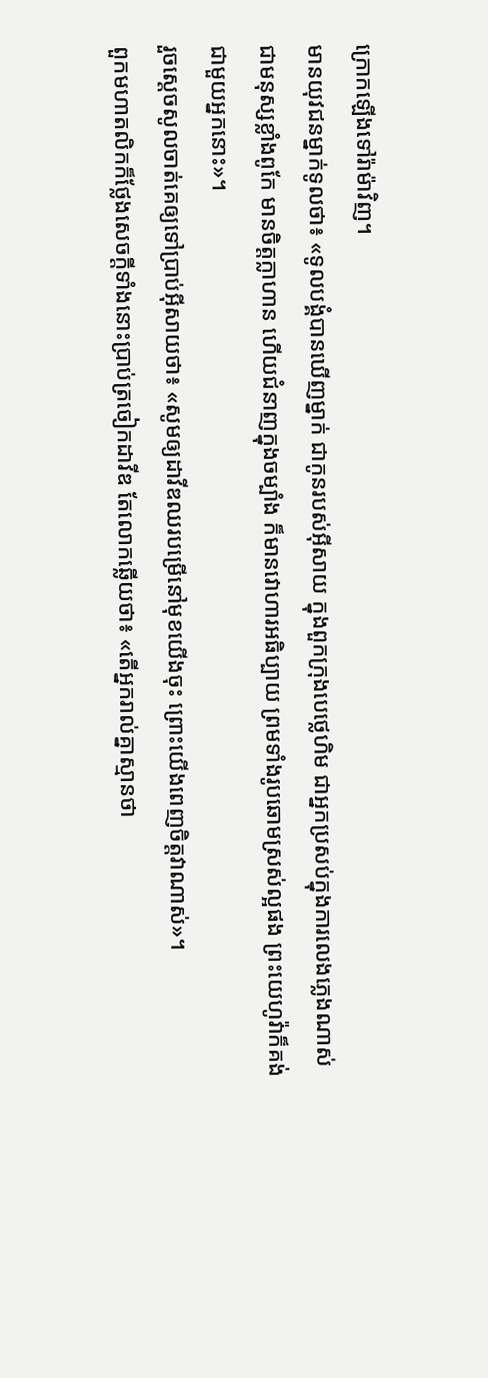ក្រោកឡើងទៅរ៉ាម៉ាវិញ។
មានយុវជនម្នាក់ទូលថា៖ «ទូលបង្គំបានឃើញម្នាក់ ជាកូនរបស់អ៊ីសាយ ក្នុងពួកក្រុងបេថ្លេហិម ជាអ្នកប្រសប់ក្នុងការលេងភ្លេងណាស់ ជាមនុស្សខ្លាំងពូកែ មានចិត្តក្លាហាន ហើយជំនាញក្នុងចម្បាំង ក៏មានវោហារអធិប្បាយ ព្រមទាំងរូបឆោមស្រស់ល្អផង ព្រះយេហូវ៉ាក៏គង់ជាមួយអ្នកនោះ»។
រួចស្ដេចសូលចាត់គេឲ្យទៅប្រាប់អ៊ីសាយថា៖ «សូមឲ្យដាវីឌឈរបម្រើនៅមុខយើងចុះ ព្រោះយើងពេញចិត្តវាណាស់»។
ពួកមហាតលិកក៏ថ្លែងសេចក្ដីទាំងនោះប្រាប់ត្រចៀកដាវីឌ តែលោកឆ្លើយថា៖ «តើអ្នករាល់គ្នាស្មានថា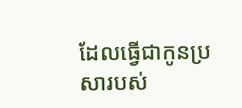ដែលធ្វើជាកូនប្រសារបស់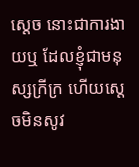ស្តេច នោះជាការងាយឬ ដែលខ្ញុំជាមនុស្សក្រីក្រ ហើយស្តេចមិនសូវ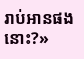រាប់អានផងនោះ?»